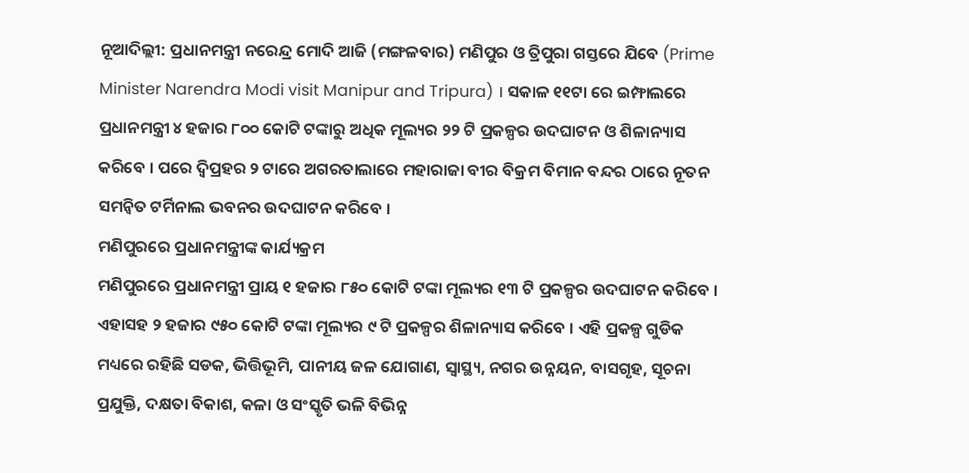ନୂଆଦିଲ୍ଲୀ: ପ୍ରଧାନମନ୍ତ୍ରୀ ନରେନ୍ଦ୍ର ମୋଦି ଆଜି (ମଙ୍ଗଳବାର) ମଣିପୁର ଓ ତ୍ରିପୁରା ଗସ୍ତରେ ଯିବେ (Prime Minister Narendra Modi visit Manipur and Tripura) । ସକାଳ ୧୧ଟା ରେ ଇମ୍ଫାଲରେ ପ୍ରଧାନମନ୍ତ୍ରୀ ୪ ହଜାର ୮୦୦ କୋଟି ଟଙ୍କାରୁ ଅଧିକ ମୂଲ୍ୟର ୨୨ ଟି ପ୍ରକଳ୍ପର ଉଦଘାଟନ ଓ ଶିଳାନ୍ୟାସ କରିବେ । ପରେ ଦ୍ବିପ୍ରହର ୨ ଟାରେ ଅଗରତାଲାରେ ମହାରାଜା ବୀର ବିକ୍ରମ ବିମାନ ବନ୍ଦର ଠାରେ ନୂତନ ସମନ୍ବିତ ଟର୍ମିନାଲ ଭବନର ଉଦଘାଟନ କରିବେ ।
ମଣିପୁରରେ ପ୍ରଧାନମନ୍ତ୍ରୀଙ୍କ କାର୍ଯ୍ୟକ୍ରମ
ମଣିପୁରରେ ପ୍ରଧାନମନ୍ତ୍ରୀ ପ୍ରାୟ ୧ ହଜାର ୮୫୦ କୋଟି ଟଙ୍କା ମୂଲ୍ୟର ୧୩ ଟି ପ୍ରକଳ୍ପର ଉଦଘାଟନ କରିବେ । ଏହାସହ ୨ ହଜାର ୯୫୦ କୋଟି ଟଙ୍କା ମୂଲ୍ୟର ୯ ଟି ପ୍ରକଳ୍ପର ଶିଳାନ୍ୟାସ କରିବେ । ଏହି ପ୍ରକଳ୍ପ ଗୁଡିକ ମଧ୍ୟରେ ରହିଛି ସଡକ, ଭିତ୍ତିଭୂମି, ପାନୀୟ ଜଳ ଯୋଗାଣ, ସ୍ବାସ୍ଥ୍ୟ, ନଗର ଉନ୍ନୟନ, ବାସଗୃହ, ସୂଚନା ପ୍ରଯୁକ୍ତି, ଦକ୍ଷତା ବିକାଶ, କଳା ଓ ସଂସ୍କୃତି ଭଳି ବିଭିନ୍ନ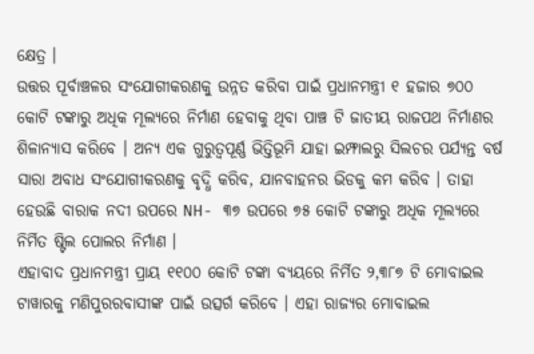କ୍ଷେତ୍ର ।
ଉତ୍ତର ପୂର୍ବାଞ୍ଚଳର ସଂଯୋଗୀକରଣକୁ ଉନ୍ନତ କରିବା ପାଇଁ ପ୍ରଧାନମନ୍ତ୍ରୀ ୧ ହଜାର ୭୦୦ କୋଟି ଟଙ୍କାରୁ ଅଧିକ ମୂଲ୍ୟରେ ନିର୍ମାଣ ହେବାକୁ ଥିବା ପାଞ୍ଚ ଟି ଜାତୀୟ ରାଜପଥ ନିର୍ମାଣର ଶିଳାନ୍ୟାସ କରିବେ । ଅନ୍ୟ ଏକ ଗୁରୁତ୍ବପୂର୍ଣ୍ଣ ଭିତ୍ତିଭୂମି ଯାହା ଇମ୍ଫାଲରୁ ସିଲଚର ପର୍ଯ୍ୟନ୍ତ ବର୍ଷ ସାରା ଅବାଧ ସଂଯୋଗୀକରଣକୁ ବୃଦ୍ଧି କରିବ, ଯାନବାହନର ଭିଡକୁ କମ କରିବ । ତାହା ହେଉଛି ବାରାକ ନଦୀ ଉପରେ NH- ୩୭ ଉପରେ ୭୫ କୋଟି ଟଙ୍କାରୁ ଅଧିକ ମୂଲ୍ୟରେ ନିର୍ମିତ ଷ୍ଟିଲ ପୋଲର ନିର୍ମାଣ ।
ଏହାବାଦ ପ୍ରଧାନମନ୍ତ୍ରୀ ପ୍ରାୟ ୧୧୦୦ କୋଟି ଟଙ୍କା ବ୍ୟୟରେ ନିର୍ମିତ ୨,୩୮୭ ଟି ମୋବାଇଲ ଟାୱାରକୁ ମଣିପୁରରବାସୀଙ୍କ ପାଇଁ ଉତ୍ସର୍ଗ କରିବେ । ଏହା ରାଜ୍ୟର ମୋବାଇଲ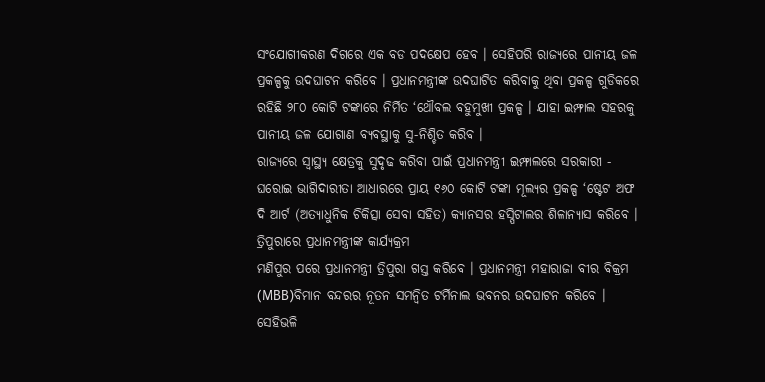ସଂଯୋଗୀକରଣ ଦିଗରେ ଏକ ବଡ ପଦକ୍ଷେପ ହେବ । ସେହିପରି ରାଜ୍ୟରେ ପାନୀୟ ଜଳ ପ୍ରକଳ୍ପକୁ ଉଦଘାଟନ କରିବେ । ପ୍ରଧାନମନ୍ତ୍ରୀଙ୍କ ଉଦଘାଟିତ କରିବାକୁ ଥିବା ପ୍ରକଳ୍ପ ଗୁଡିକରେ ରହିଛି ୨୮୦ କୋଟି ଟଙ୍କାରେ ନିର୍ମିତ ‘ଥୌବଲ ବହୁମୁଖୀ ପ୍ରକଳ୍ପ । ଯାହା ଇମ୍ଫାଲ ସହରକୁ ପାନୀୟ ଜଳ ଯୋଗାଣ ବ୍ୟବସ୍ଥାକୁ ସୁ-ନିଶ୍ଚିତ କରିବ ।
ରାଜ୍ୟରେ ସ୍ବାସ୍ଥ୍ୟ କ୍ଷେତ୍ରକୁ ସୁଦୃଢ କରିବା ପାଇଁ ପ୍ରଧାନମନ୍ତ୍ରୀ ଇମ୍ଫାଲରେ ସରକାରୀ - ଘରୋଇ ଭାଗିଦାରୀତା ଆଧାରରେ ପ୍ରାୟ ୧୬୦ କୋଟି ଟଙ୍କା ମୂଲ୍ୟର ପ୍ରକଳ୍ପ ‘ଷ୍ଟେଟ ଅଫ ଦି ଆର୍ଟ (ଅତ୍ୟାଧୁନିକ ଚିକିତ୍ସା ସେବା ସହିତ) କ୍ୟାନସର ହସ୍ପିଟାଲର ଶିଳାନ୍ୟାସ କରିବେ ।
ତ୍ରିପୁରାରେ ପ୍ରଧାନମନ୍ତ୍ରୀଙ୍କ କାର୍ଯ୍ୟକ୍ରମ
ମଣିପୁର ପରେ ପ୍ରଧାନମନ୍ତ୍ରୀ ତ୍ରିପୁରା ଗସ୍ତ କରିବେ । ପ୍ରଧାନମନ୍ତ୍ରୀ ମହାରାଜା ବୀର ବିକ୍ରମ (MBB)ବିମାନ ବନ୍ଦରର ନୂତନ ସମନ୍ବିତ ଟର୍ମିନାଲ ଭବନର ଉଦଘାଟନ କରିବେ । ସେହିଭଳି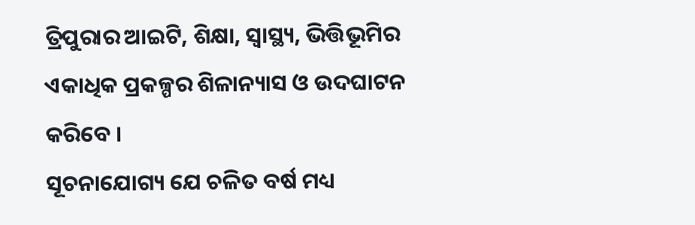ତ୍ରିପୁରାର ଆଇଟି, ଶିକ୍ଷା, ସ୍ବାସ୍ଥ୍ୟ, ଭିତ୍ତିଭୂମିର ଏକାଧିକ ପ୍ରକଳ୍ପର ଶିଳାନ୍ୟାସ ଓ ଉଦଘାଟନ କରିବେ ।
ସୂଚନାଯୋଗ୍ୟ ଯେ ଚଳିତ ବର୍ଷ ମଧ୍ୟ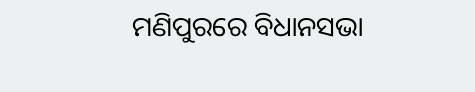ମଣିପୁରରେ ବିଧାନସଭା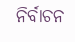ନିର୍ବାଚନ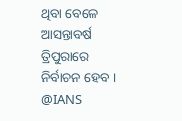ଥିବା ବେଳେ ଆସନ୍ତାବର୍ଷ ତ୍ରିପୁରାରେ ନିର୍ବାଚନ ହେବ ।
@IANS